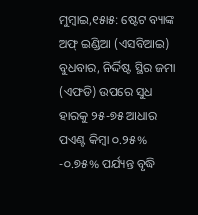ମୁମ୍ବାଇ,୧୫ା୫: ଷ୍ଟେଟ ବ୍ୟାଙ୍କ ଅଫ୍ ଇଣ୍ଡିଆ (ଏସବିଆଇ) ବୁଧବାର, ନିର୍ଦ୍ଦିଷ୍ଟ ସ୍ଥିର ଜମା (ଏଫଡି) ଉପରେ ସୁଧ ହାରକୁ ୨୫-୭୫ ଆଧାର ପଏଣ୍ଟ କିମ୍ବା ୦.୨୫% -୦.୭୫% ପର୍ଯ୍ୟନ୍ତ ବୃଦ୍ଧି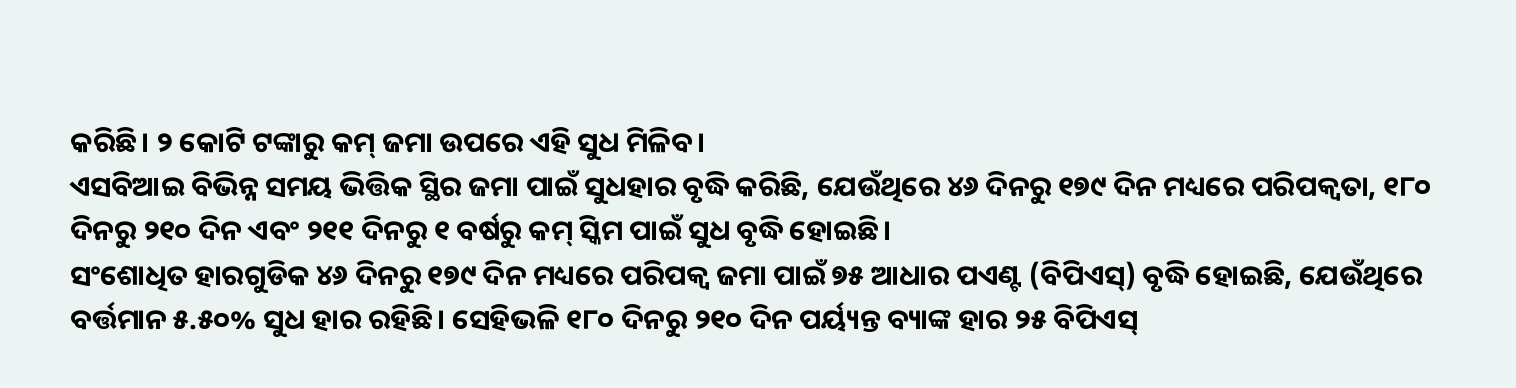କରିଛି। ୨ କୋଟି ଟଙ୍କାରୁ କମ୍ ଜମା ଉପରେ ଏହି ସୁଧ ମିଳିବ।
ଏସବିଆଇ ବିଭିନ୍ନ ସମୟ ଭିତ୍ତିକ ସ୍ଥିର ଜମା ପାଇଁ ସୁଧହାର ବୃଦ୍ଧି କରିଛି, ଯେଉଁଥିରେ ୪୬ ଦିନରୁ ୧୭୯ ଦିନ ମଧ୍ୟରେ ପରିପକ୍ୱତା, ୧୮୦ ଦିନରୁ ୨୧୦ ଦିନ ଏବଂ ୨୧୧ ଦିନରୁ ୧ ବର୍ଷରୁ କମ୍ ସ୍କିମ ପାଇଁ ସୁଧ ବୃଦ୍ଧି ହୋଇଛି।
ସଂଶୋଧିତ ହାରଗୁଡିକ ୪୬ ଦିନରୁ ୧୭୯ ଦିନ ମଧ୍ୟରେ ପରିପକ୍ୱ ଜମା ପାଇଁ ୭୫ ଆଧାର ପଏଣ୍ଟ (ବିପିଏସ୍) ବୃଦ୍ଧି ହୋଇଛି, ଯେଉଁଥିରେ ବର୍ତ୍ତମାନ ୫.୫୦% ସୁଧ ହାର ରହିଛି। ସେହିଭଳି ୧୮୦ ଦିନରୁ ୨୧୦ ଦିନ ପର୍ୟ୍ୟନ୍ତ ବ୍ୟାଙ୍କ ହାର ୨୫ ବିପିଏସ୍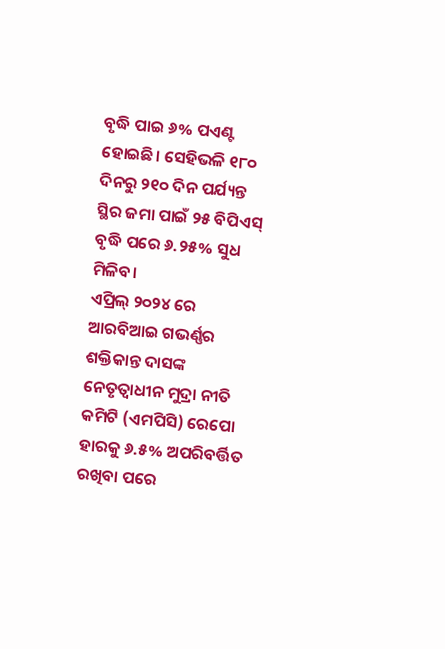ବୃଦ୍ଧି ପାଇ ୬% ପଏଣ୍ଟ ହୋଇଛି। ସେହିଭଳି ୧୮୦ ଦିନରୁ ୨୧୦ ଦିନ ପର୍ଯ୍ୟନ୍ତ ସ୍ଥିର ଜମା ପାଇଁ ୨୫ ବିପିଏସ୍ ବୃଦ୍ଧି ପରେ ୬.୨୫% ସୁଧ ମିଳିବ।
ଏପ୍ରିଲ୍ ୨୦୨୪ ରେ ଆରବିଆଇ ଗଭର୍ଣ୍ଣର ଶକ୍ତିକାନ୍ତ ଦାସଙ୍କ ନେତୃତ୍ୱାଧୀନ ମୁଦ୍ରା ନୀତି କମିଟି (ଏମପିସି) ରେପୋ ହାରକୁ ୬.୫% ଅପରିବର୍ତ୍ତିତ ରଖିବା ପରେ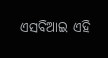ଏସବିଆଇ ଏହି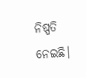ନିଷ୍ପତି ନେଇଛି।